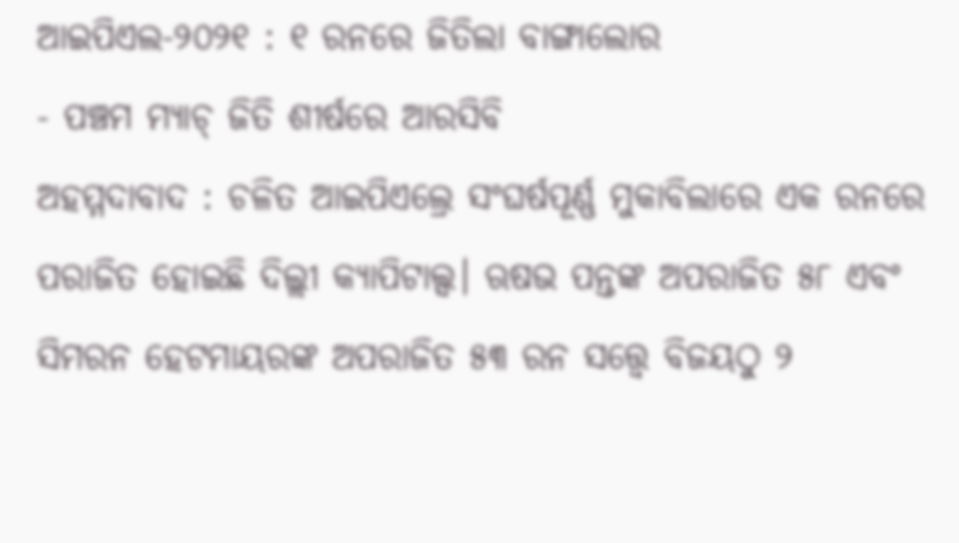ଆଇପିଏଲ-୨୦୨୧ : ୧ ରନରେ ଜିତିଲା ବାଙ୍ଗାଲୋର
- ପଞ୍ଚମ ମ୍ୟାଚ୍ ଜିତି ଶୀର୍ଷରେ ଆରସିବି
ଅହମ୍ମଦାବାଦ : ଚଳିତ ଆଇପିଏଲ୍ରେ ସଂଘର୍ଷପୂର୍ଣ୍ଣ ମୁକାବିଲାରେ ଏକ ରନରେ ପରାଜିତ ହୋଇଛି ଦିଲ୍ଲୀ କ୍ୟାପିଟାଲ୍ସ। ଋଷଭ ପନ୍ତଙ୍କ ଅପରାଜିତ ୫୮ ଏବଂ ସିମରନ ହେଟମାୟରଙ୍କ ଅପରାଜିତ ୫୩ ରନ ସତ୍ତ୍ଵେ ବିଜୟଠୁ ୨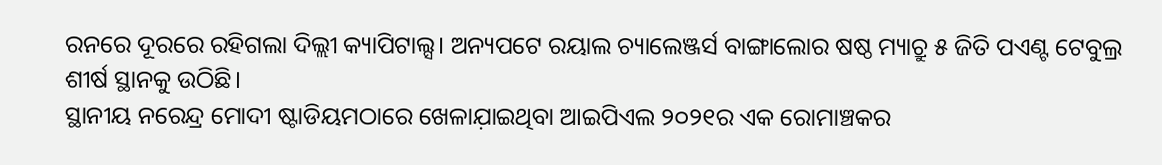ରନରେ ଦୂରରେ ରହିଗଲା ଦିଲ୍ଲୀ କ୍ୟାପିଟାଲ୍ସ। ଅନ୍ୟପଟେ ରୟାଲ ଚ୍ୟାଲେଞ୍ଜର୍ସ ବାଙ୍ଗାଲୋର ଷଷ୍ଠ ମ୍ୟାଚ୍ରୁ ୫ ଜିତି ପଏଣ୍ଟ ଟେବୁଲ୍ର ଶୀର୍ଷ ସ୍ଥାନକୁ ଉଠିଛି।
ସ୍ଥାନୀୟ ନରେନ୍ଦ୍ର ମୋଦୀ ଷ୍ଟାଡିୟମଠାରେ ଖେଳାଯ଼ାଇଥିବା ଆଇପିଏଲ ୨୦୨୧ର ଏକ ରୋମାଞ୍ଚକର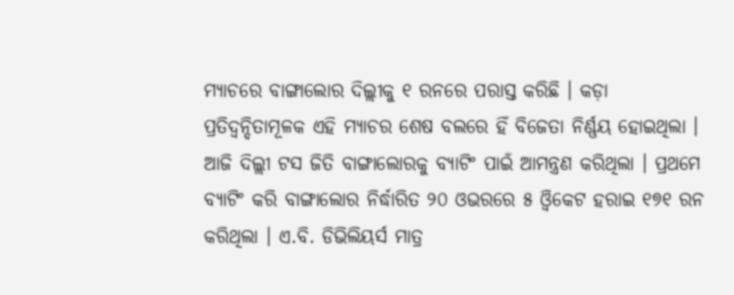ମ୍ୟାଚରେ ବାଙ୍ଗାଲୋର ଦିଲ୍ଲୀକୁ ୧ ରନରେ ପରାସ୍ତ କରିଛି । କଡ଼ା ପ୍ରତିଦ୍ବନ୍ଦିତାମୂଳକ ଏହି ମ୍ୟାଚର ଶେଷ ବଲରେ ହିଁ ବିଜେତା ନିର୍ଣ୍ଣୟ ହୋଇଥିଲା । ଆଜି ଦିଲ୍ଲୀ ଟସ ଜିତି ବାଙ୍ଗାଲୋରକୁ ବ୍ୟାଟିଂ ପାଇଁ ଆମନ୍ତ୍ରଣ କରିଥିଲା । ପ୍ରଥମେ ବ୍ୟାଟିଂ କରି ବାଙ୍ଗାଲୋର ନିର୍ଦ୍ଧାରିତ ୨୦ ଓଭରରେ ୫ ଓ୍ବିକେଟ ହରାଇ ୧୭୧ ରନ କରିଥିଲା । ଏ.ବି. ଡିଭିଲିୟର୍ସ ମାତ୍ର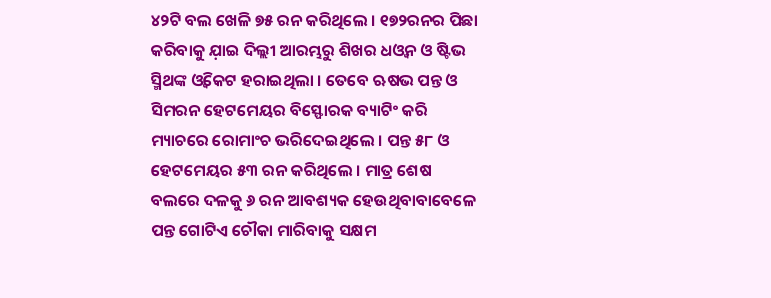୪୨ଟି ବଲ ଖେଳି ୭୫ ରନ କରିଥିଲେ । ୧୭୨ରନର ପିଛା କରିବାକୁ ଯ଼ାଇ ଦିଲ୍ଲୀ ଆରମ୍ଭରୁ ଶିଖର ଧଓ୍ବନ ଓ ଷ୍ଟିଭ ସ୍ମିଥଙ୍କ ଓ୍ବିକେଟ ହରାଇଥିଲା । ତେବେ ଋଷଭ ପନ୍ତ ଓ ସିମରନ ହେଟମେୟର ବିସ୍ଫୋରକ ବ୍ୟାଟିଂ କରି ମ୍ୟାଚରେ ରୋମାଂଚ ଭରିଦେଇଥିଲେ । ପନ୍ତ ୫୮ ଓ ହେଟମେୟର ୫୩ ରନ କରିଥିଲେ । ମାତ୍ର ଶେଷ ବଲରେ ଦଳକୁ ୬ ରନ ଆବଶ୍ୟକ ହେଉଥିବାବାବେଳେ ପନ୍ତ ଗୋଟିଏ ଚୌକା ମାରିବାକୁ ସକ୍ଷମ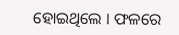ହୋଇଥିଲେ । ଫଳରେ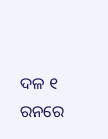ଦଳ ୧ ରନରେ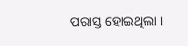ପରାସ୍ତ ହୋଇଥିଲା ।